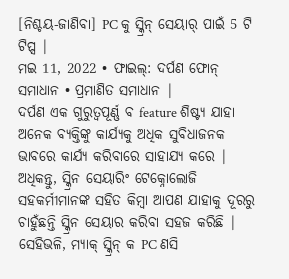[ନିଶ୍ଚୟ-ଜାଣିବା] PC କୁ ସ୍କ୍ରିନ୍ ସେୟାର୍ ପାଇଁ 5 ଟି ଟିପ୍ସ |
ମଇ 11, 2022 • ଫାଇଲ୍: ଦର୍ପଣ ଫୋନ୍ ସମାଧାନ • ପ୍ରମାଣିତ ସମାଧାନ |
ଦର୍ପଣ ଏକ ଗୁରୁତ୍ୱପୂର୍ଣ୍ଣ ବ feature ଶିଷ୍ଟ୍ୟ ଯାହା ଅନେକ ବ୍ୟକ୍ତିଙ୍କୁ କାର୍ଯ୍ୟକୁ ଅଧିକ ସୁବିଧାଜନକ ଭାବରେ କାର୍ଯ୍ୟ କରିବାରେ ସାହାଯ୍ୟ କରେ | ଅଧିକନ୍ତୁ, ସ୍କ୍ରିନ ସେୟାରିଂ ଟେକ୍ନୋଲୋଜି ସହକର୍ମୀମାନଙ୍କ ସହିତ କିମ୍ବା ଆପଣ ଯାହାକୁ ଦୂରରୁ ଚାହୁଁଛନ୍ତି ସ୍କ୍ରିନ ସେୟାର କରିବା ସହଜ କରିଛି | ସେହିଭଳି, ମ୍ୟାକ୍ ସ୍କ୍ରିନ୍ କ PC ଣସି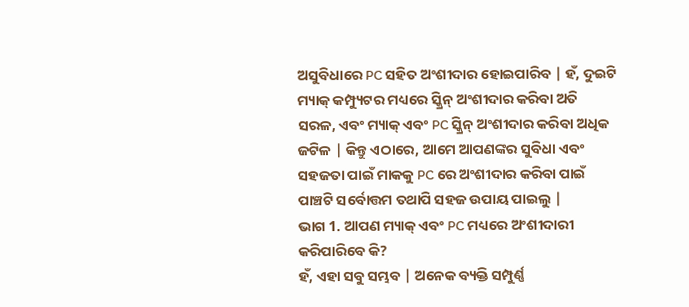ଅସୁବିଧାରେ PC ସହିତ ଅଂଶୀଦାର ହୋଇପାରିବ | ହଁ, ଦୁଇଟି ମ୍ୟାକ୍ କମ୍ପ୍ୟୁଟର ମଧ୍ୟରେ ସ୍କ୍ରିନ୍ ଅଂଶୀଦାର କରିବା ଅତି ସରଳ, ଏବଂ ମ୍ୟାକ୍ ଏବଂ PC ସ୍କ୍ରିନ୍ ଅଂଶୀଦାର କରିବା ଅଧିକ ଜଟିଳ | କିନ୍ତୁ ଏଠାରେ, ଆମେ ଆପଣଙ୍କର ସୁବିଧା ଏବଂ ସହଜତା ପାଇଁ ମାକକୁ PC ରେ ଅଂଶୀଦାର କରିବା ପାଇଁ ପାଞ୍ଚଟି ସର୍ବୋତ୍ତମ ତଥାପି ସହଜ ଉପାୟ ପାଇଲୁ |
ଭାଗ 1. ଆପଣ ମ୍ୟାକ୍ ଏବଂ PC ମଧ୍ୟରେ ଅଂଶୀଦାରୀ କରିପାରିବେ କି?
ହଁ, ଏହା ସବୁ ସମ୍ଭବ | ଅନେକ ବ୍ୟକ୍ତି ସମ୍ପୁର୍ଣ୍ଣ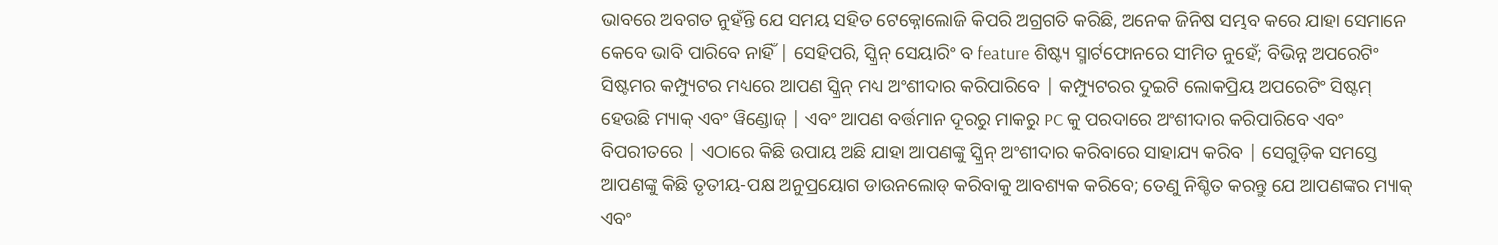ଭାବରେ ଅବଗତ ନୁହଁନ୍ତି ଯେ ସମୟ ସହିତ ଟେକ୍ନୋଲୋଜି କିପରି ଅଗ୍ରଗତି କରିଛି, ଅନେକ ଜିନିଷ ସମ୍ଭବ କରେ ଯାହା ସେମାନେ କେବେ ଭାବି ପାରିବେ ନାହିଁ | ସେହିପରି, ସ୍କ୍ରିନ୍ ସେୟାରିଂ ବ feature ଶିଷ୍ଟ୍ୟ ସ୍ମାର୍ଟଫୋନରେ ସୀମିତ ନୁହେଁ; ବିଭିନ୍ନ ଅପରେଟିଂ ସିଷ୍ଟମର କମ୍ପ୍ୟୁଟର ମଧ୍ୟରେ ଆପଣ ସ୍କ୍ରିନ୍ ମଧ୍ୟ ଅଂଶୀଦାର କରିପାରିବେ | କମ୍ପ୍ୟୁଟରର ଦୁଇଟି ଲୋକପ୍ରିୟ ଅପରେଟିଂ ସିଷ୍ଟମ୍ ହେଉଛି ମ୍ୟାକ୍ ଏବଂ ୱିଣ୍ଡୋଜ୍ | ଏବଂ ଆପଣ ବର୍ତ୍ତମାନ ଦୂରରୁ ମାକରୁ PC କୁ ପରଦାରେ ଅଂଶୀଦାର କରିପାରିବେ ଏବଂ ବିପରୀତରେ | ଏଠାରେ କିଛି ଉପାୟ ଅଛି ଯାହା ଆପଣଙ୍କୁ ସ୍କ୍ରିନ୍ ଅଂଶୀଦାର କରିବାରେ ସାହାଯ୍ୟ କରିବ | ସେଗୁଡ଼ିକ ସମସ୍ତେ ଆପଣଙ୍କୁ କିଛି ତୃତୀୟ-ପକ୍ଷ ଅନୁପ୍ରୟୋଗ ଡାଉନଲୋଡ୍ କରିବାକୁ ଆବଶ୍ୟକ କରିବେ; ତେଣୁ ନିଶ୍ଚିତ କରନ୍ତୁ ଯେ ଆପଣଙ୍କର ମ୍ୟାକ୍ ଏବଂ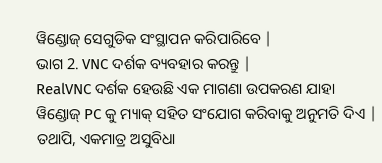ୱିଣ୍ଡୋଜ୍ ସେଗୁଡିକ ସଂସ୍ଥାପନ କରିପାରିବେ |
ଭାଗ 2. VNC ଦର୍ଶକ ବ୍ୟବହାର କରନ୍ତୁ |
RealVNC ଦର୍ଶକ ହେଉଛି ଏକ ମାଗଣା ଉପକରଣ ଯାହା ୱିଣ୍ଡୋଜ୍ PC କୁ ମ୍ୟାକ୍ ସହିତ ସଂଯୋଗ କରିବାକୁ ଅନୁମତି ଦିଏ | ତଥାପି, ଏକମାତ୍ର ଅସୁବିଧା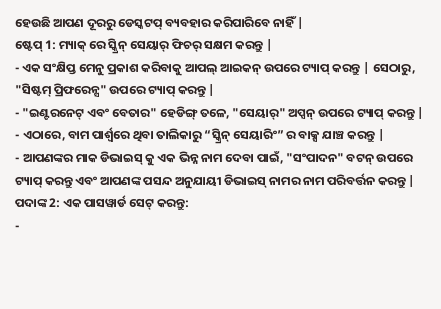ହେଉଛି ଆପଣ ଦୂରରୁ ଡେସ୍କଟପ୍ ବ୍ୟବହାର କରିପାରିବେ ନାହିଁ |
ଷ୍ଟେପ୍ 1: ମ୍ୟାକ୍ ରେ ସ୍କ୍ରିନ୍ ସେୟାର୍ ଫିଚର୍ ସକ୍ଷମ କରନ୍ତୁ |
- ଏକ ସଂକ୍ଷିପ୍ତ ମେନୁ ପ୍ରକାଶ କରିବାକୁ ଆପଲ୍ ଆଇକନ୍ ଉପରେ ଟ୍ୟାପ୍ କରନ୍ତୁ | ସେଠାରୁ, "ସିଷ୍ଟମ୍ ପ୍ରିଫରେନ୍ସ" ଉପରେ ଟ୍ୟାପ୍ କରନ୍ତୁ |
- "ଇଣ୍ଟରନେଟ୍ ଏବଂ ବେତାର" ହେଡିଙ୍ଗ୍ ତଳେ, "ସେୟାର୍" ଅପ୍ସନ୍ ଉପରେ ଟ୍ୟାପ୍ କରନ୍ତୁ |
- ଏଠାରେ, ବାମ ପାର୍ଶ୍ୱରେ ଥିବା ତାଲିକାରୁ “ସ୍କ୍ରିନ୍ ସେୟାରିଂ” ର ବାକ୍ସ ଯାଞ୍ଚ କରନ୍ତୁ |
- ଆପଣଙ୍କର ମାକ ଡିଭାଇସ୍ କୁ ଏକ ଭିନ୍ନ ନାମ ଦେବା ପାଇଁ, "ସଂପାଦନ" ବଟନ୍ ଉପରେ ଟ୍ୟାପ୍ କରନ୍ତୁ ଏବଂ ଆପଣଙ୍କ ପସନ୍ଦ ଅନୁଯାୟୀ ଡିଭାଇସ୍ ନାମର ନାମ ପରିବର୍ତ୍ତନ କରନ୍ତୁ |
ପଦାଙ୍କ 2: ଏକ ପାସୱାର୍ଡ ସେଟ୍ କରନ୍ତୁ:
-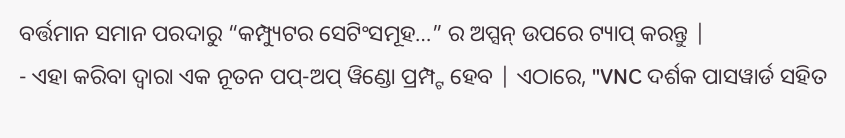ବର୍ତ୍ତମାନ ସମାନ ପରଦାରୁ “କମ୍ପ୍ୟୁଟର ସେଟିଂସମୂହ…” ର ଅପ୍ସନ୍ ଉପରେ ଟ୍ୟାପ୍ କରନ୍ତୁ |
- ଏହା କରିବା ଦ୍ୱାରା ଏକ ନୂତନ ପପ୍-ଅପ୍ ୱିଣ୍ଡୋ ପ୍ରମ୍ପ୍ଟ ହେବ | ଏଠାରେ, "VNC ଦର୍ଶକ ପାସୱାର୍ଡ ସହିତ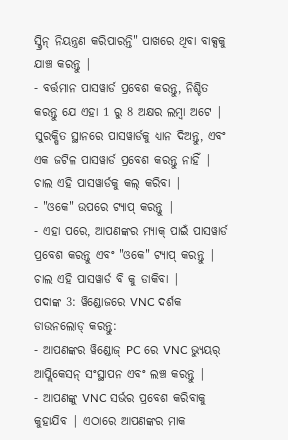ସ୍କ୍ରିନ୍ ନିୟନ୍ତ୍ରଣ କରିପାରନ୍ତି" ପାଖରେ ଥିବା ବାକ୍ସକୁ ଯାଞ୍ଚ କରନ୍ତୁ |
- ବର୍ତ୍ତମାନ ପାସୱାର୍ଡ ପ୍ରବେଶ କରନ୍ତୁ, ନିଶ୍ଚିତ କରନ୍ତୁ ଯେ ଏହା 1 ରୁ 8 ଅକ୍ଷର ଲମ୍ବା ଅଟେ | ସୁରକ୍ଷିତ ସ୍ଥାନରେ ପାସୱାର୍ଡକୁ ଧ୍ୟାନ ଦିଅନ୍ତୁ, ଏବଂ ଏକ ଜଟିଳ ପାସୱାର୍ଡ ପ୍ରବେଶ କରନ୍ତୁ ନାହିଁ | ଚାଲ ଏହି ପାସୱାର୍ଡକୁ କଲ୍ କରିବା |
- "ଓକେ" ଉପରେ ଟ୍ୟାପ୍ କରନ୍ତୁ |
- ଏହା ପରେ, ଆପଣଙ୍କର ମ୍ୟାକ୍ ପାଇଁ ପାସୱାର୍ଡ ପ୍ରବେଶ କରନ୍ତୁ ଏବଂ "ଓକେ" ଟ୍ୟାପ୍ କରନ୍ତୁ | ଚାଲ ଏହି ପାସୱାର୍ଡ ବି କୁ ଡାକିବା |
ପଦାଙ୍କ 3: ୱିଣ୍ଡୋଜରେ VNC ଦର୍ଶକ ଡାଉନଲୋଡ୍ କରନ୍ତୁ:
- ଆପଣଙ୍କର ୱିଣ୍ଡୋଜ୍ PC ରେ VNC ଭ୍ୟୁୟର୍ ଆପ୍ଲିକେସନ୍ ସଂସ୍ଥାପନ ଏବଂ ଲଞ୍ଚ କରନ୍ତୁ |
- ଆପଣଙ୍କୁ VNC ସର୍ଭର ପ୍ରବେଶ କରିବାକୁ କୁହାଯିବ | ଏଠାରେ ଆପଣଙ୍କର ମାକ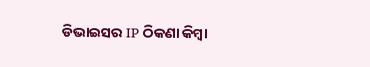ଡିଭାଇସର IP ଠିକଣା କିମ୍ବା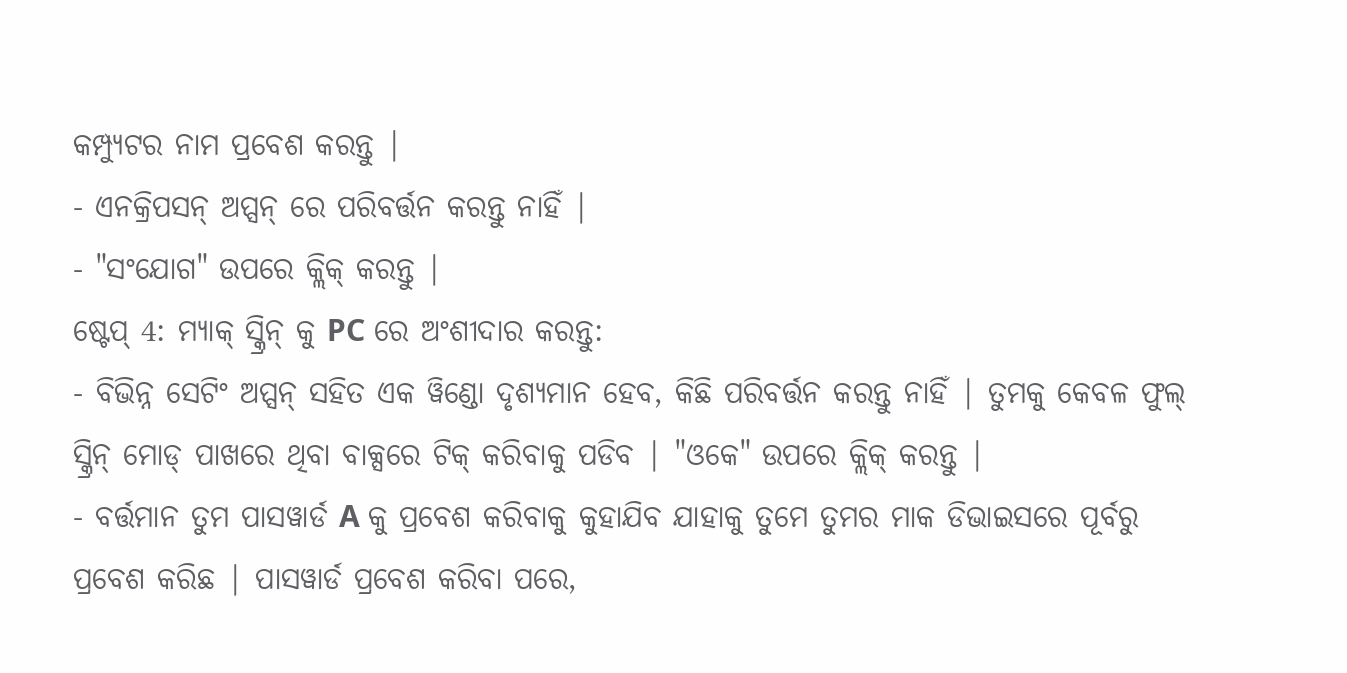କମ୍ପ୍ୟୁଟର ନାମ ପ୍ରବେଶ କରନ୍ତୁ |
- ଏନକ୍ରିପସନ୍ ଅପ୍ସନ୍ ରେ ପରିବର୍ତ୍ତନ କରନ୍ତୁ ନାହିଁ |
- "ସଂଯୋଗ" ଉପରେ କ୍ଲିକ୍ କରନ୍ତୁ |
ଷ୍ଟେପ୍ 4: ମ୍ୟାକ୍ ସ୍କ୍ରିନ୍ କୁ PC ରେ ଅଂଶୀଦାର କରନ୍ତୁ:
- ବିଭିନ୍ନ ସେଟିଂ ଅପ୍ସନ୍ ସହିତ ଏକ ୱିଣ୍ଡୋ ଦୃଶ୍ୟମାନ ହେବ, କିଛି ପରିବର୍ତ୍ତନ କରନ୍ତୁ ନାହିଁ | ତୁମକୁ କେବଳ ଫୁଲ୍ ସ୍କ୍ରିନ୍ ମୋଡ୍ ପାଖରେ ଥିବା ବାକ୍ସରେ ଟିକ୍ କରିବାକୁ ପଡିବ | "ଓକେ" ଉପରେ କ୍ଲିକ୍ କରନ୍ତୁ |
- ବର୍ତ୍ତମାନ ତୁମ ପାସୱାର୍ଡ A କୁ ପ୍ରବେଶ କରିବାକୁ କୁହାଯିବ ଯାହାକୁ ତୁମେ ତୁମର ମାକ ଡିଭାଇସରେ ପୂର୍ବରୁ ପ୍ରବେଶ କରିଛ | ପାସୱାର୍ଡ ପ୍ରବେଶ କରିବା ପରେ,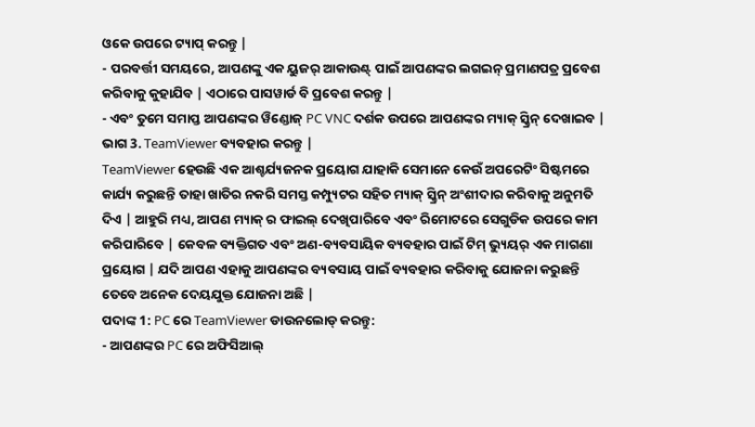ଓକେ ଉପରେ ଟ୍ୟାପ୍ କରନ୍ତୁ |
- ପରବର୍ତ୍ତୀ ସମୟରେ, ଆପଣଙ୍କୁ ଏକ ୟୁଜର୍ ଆକାଉଣ୍ଟ୍ ପାଇଁ ଆପଣଙ୍କର ଲଗଇନ୍ ପ୍ରମାଣପତ୍ର ପ୍ରବେଶ କରିବାକୁ କୁହାଯିବ | ଏଠାରେ ପାସୱାର୍ଡ ବି ପ୍ରବେଶ କରନ୍ତୁ |
- ଏବଂ ତୁମେ ସମାପ୍ତ ଆପଣଙ୍କର ୱିଣ୍ଡୋଜ୍ PC VNC ଦର୍ଶକ ଉପରେ ଆପଣଙ୍କର ମ୍ୟାକ୍ ସ୍କ୍ରିନ୍ ଦେଖାଇବ |
ଭାଗ 3. TeamViewer ବ୍ୟବହାର କରନ୍ତୁ |
TeamViewer ହେଉଛି ଏକ ଆଶ୍ଚର୍ଯ୍ୟଜନକ ପ୍ରୟୋଗ ଯାହାକି ସେମାନେ କେଉଁ ଅପରେଟିଂ ସିଷ୍ଟମରେ କାର୍ଯ୍ୟ କରୁଛନ୍ତି ତାହା ଖାତିର ନକରି ସମସ୍ତ କମ୍ପ୍ୟୁଟର ସହିତ ମ୍ୟାକ୍ ସ୍କ୍ରିନ୍ ଅଂଶୀଦାର କରିବାକୁ ଅନୁମତି ଦିଏ | ଆହୁରି ମଧ୍ୟ, ଆପଣ ମ୍ୟାକ୍ ର ଫାଇଲ୍ ଦେଖିପାରିବେ ଏବଂ ରିମୋଟରେ ସେଗୁଡିକ ଉପରେ କାମ କରିପାରିବେ | କେବଳ ବ୍ୟକ୍ତିଗତ ଏବଂ ଅଣ-ବ୍ୟବସାୟିକ ବ୍ୟବହାର ପାଇଁ ଟିମ୍ ଭ୍ୟୁୟର୍ ଏକ ମାଗଣା ପ୍ରୟୋଗ | ଯଦି ଆପଣ ଏହାକୁ ଆପଣଙ୍କର ବ୍ୟବସାୟ ପାଇଁ ବ୍ୟବହାର କରିବାକୁ ଯୋଜନା କରୁଛନ୍ତି ତେବେ ଅନେକ ଦେୟଯୁକ୍ତ ଯୋଜନା ଅଛି |
ପଦାଙ୍କ 1: PC ରେ TeamViewer ଡାଉନଲୋଡ୍ କରନ୍ତୁ:
- ଆପଣଙ୍କର PC ରେ ଅଫିସିଆଲ୍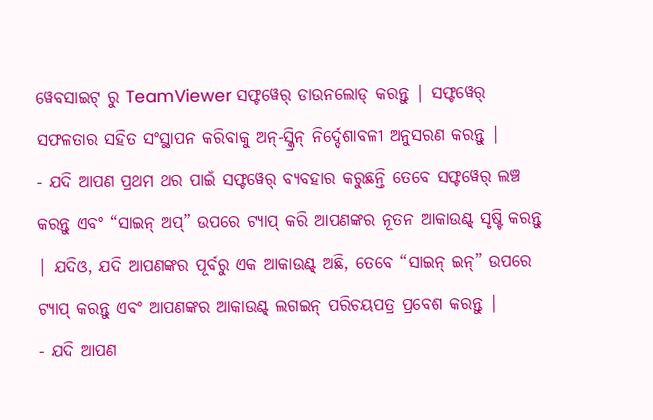ୱେବସାଇଟ୍ ରୁ TeamViewer ସଫ୍ଟୱେର୍ ଡାଉନଲୋଡ୍ କରନ୍ତୁ | ସଫ୍ଟୱେର୍ ସଫଳତାର ସହିତ ସଂସ୍ଥାପନ କରିବାକୁ ଅନ୍-ସ୍କ୍ରିନ୍ ନିର୍ଦ୍ଦେଶାବଳୀ ଅନୁସରଣ କରନ୍ତୁ |
- ଯଦି ଆପଣ ପ୍ରଥମ ଥର ପାଇଁ ସଫ୍ଟୱେର୍ ବ୍ୟବହାର କରୁଛନ୍ତି ତେବେ ସଫ୍ଟୱେର୍ ଲଞ୍ଚ କରନ୍ତୁ ଏବଂ “ସାଇନ୍ ଅପ୍” ଉପରେ ଟ୍ୟାପ୍ କରି ଆପଣଙ୍କର ନୂତନ ଆକାଉଣ୍ଟ୍ ସୃଷ୍ଟି କରନ୍ତୁ | ଯଦିଓ, ଯଦି ଆପଣଙ୍କର ପୂର୍ବରୁ ଏକ ଆକାଉଣ୍ଟ୍ ଅଛି, ତେବେ “ସାଇନ୍ ଇନ୍” ଉପରେ ଟ୍ୟାପ୍ କରନ୍ତୁ ଏବଂ ଆପଣଙ୍କର ଆକାଉଣ୍ଟ୍ ଲଗଇନ୍ ପରିଚୟପତ୍ର ପ୍ରବେଶ କରନ୍ତୁ |
- ଯଦି ଆପଣ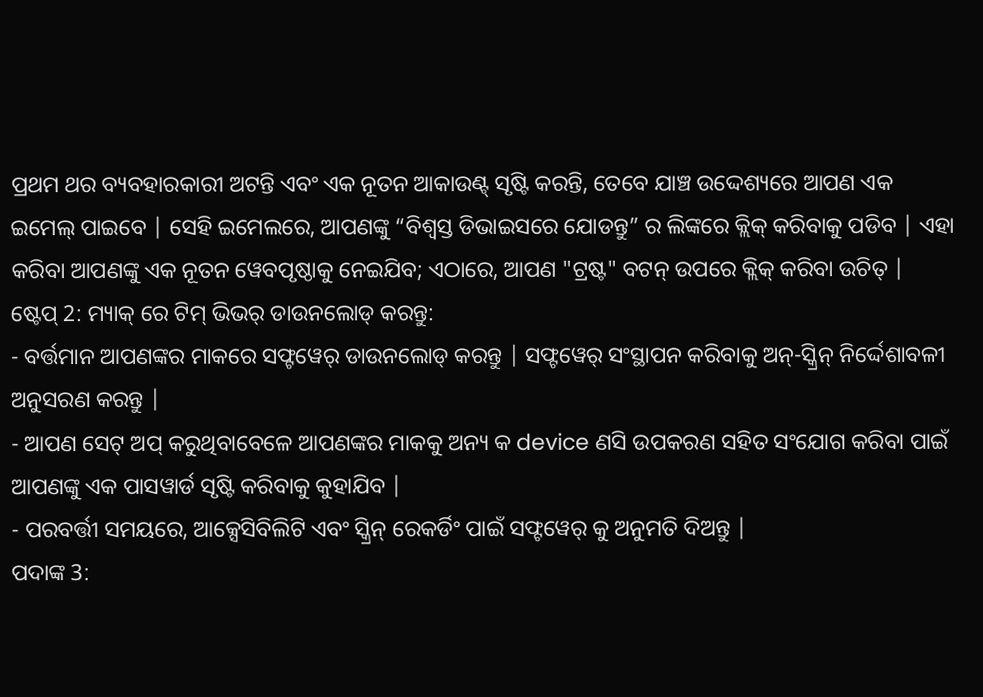ପ୍ରଥମ ଥର ବ୍ୟବହାରକାରୀ ଅଟନ୍ତି ଏବଂ ଏକ ନୂତନ ଆକାଉଣ୍ଟ୍ ସୃଷ୍ଟି କରନ୍ତି, ତେବେ ଯାଞ୍ଚ ଉଦ୍ଦେଶ୍ୟରେ ଆପଣ ଏକ ଇମେଲ୍ ପାଇବେ | ସେହି ଇମେଲରେ, ଆପଣଙ୍କୁ “ବିଶ୍ୱସ୍ତ ଡିଭାଇସରେ ଯୋଡନ୍ତୁ” ର ଲିଙ୍କରେ କ୍ଲିକ୍ କରିବାକୁ ପଡିବ | ଏହା କରିବା ଆପଣଙ୍କୁ ଏକ ନୂତନ ୱେବପୃଷ୍ଠାକୁ ନେଇଯିବ; ଏଠାରେ, ଆପଣ "ଟ୍ରଷ୍ଟ" ବଟନ୍ ଉପରେ କ୍ଲିକ୍ କରିବା ଉଚିତ୍ |
ଷ୍ଟେପ୍ 2: ମ୍ୟାକ୍ ରେ ଟିମ୍ ଭିଭର୍ ଡାଉନଲୋଡ୍ କରନ୍ତୁ:
- ବର୍ତ୍ତମାନ ଆପଣଙ୍କର ମାକରେ ସଫ୍ଟୱେର୍ ଡାଉନଲୋଡ୍ କରନ୍ତୁ | ସଫ୍ଟୱେର୍ ସଂସ୍ଥାପନ କରିବାକୁ ଅନ୍-ସ୍କ୍ରିନ୍ ନିର୍ଦ୍ଦେଶାବଳୀ ଅନୁସରଣ କରନ୍ତୁ |
- ଆପଣ ସେଟ୍ ଅପ୍ କରୁଥିବାବେଳେ ଆପଣଙ୍କର ମାକକୁ ଅନ୍ୟ କ device ଣସି ଉପକରଣ ସହିତ ସଂଯୋଗ କରିବା ପାଇଁ ଆପଣଙ୍କୁ ଏକ ପାସୱାର୍ଡ ସୃଷ୍ଟି କରିବାକୁ କୁହାଯିବ |
- ପରବର୍ତ୍ତୀ ସମୟରେ, ଆକ୍ସେସିବିଲିଟି ଏବଂ ସ୍କ୍ରିନ୍ ରେକର୍ଡିଂ ପାଇଁ ସଫ୍ଟୱେର୍ କୁ ଅନୁମତି ଦିଅନ୍ତୁ |
ପଦାଙ୍କ 3: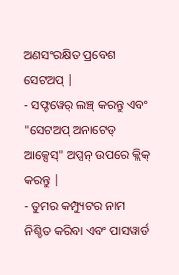ଅଣସଂରକ୍ଷିତ ପ୍ରବେଶ ସେଟଅପ୍ |
- ସଫ୍ଟୱେର୍ ଲଞ୍ଚ୍ କରନ୍ତୁ ଏବଂ "ସେଟଅପ୍ ଅନାଟେଡ୍ ଆକ୍ସେସ୍" ଅପ୍ସନ୍ ଉପରେ କ୍ଲିକ୍ କରନ୍ତୁ |
- ତୁମର କମ୍ପ୍ୟୁଟର ନାମ ନିଶ୍ଚିତ କରିବା ଏବଂ ପାସୱାର୍ଡ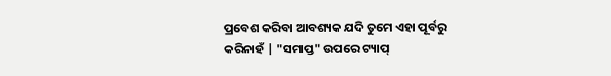ପ୍ରବେଶ କରିବା ଆବଶ୍ୟକ ଯଦି ତୁମେ ଏହା ପୂର୍ବରୁ କରିନାହଁ | "ସମାପ୍ତ" ଉପରେ ଟ୍ୟାପ୍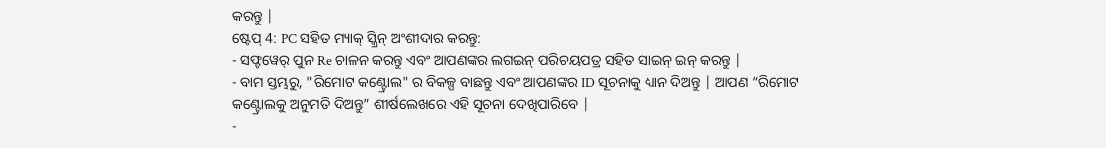କରନ୍ତୁ |
ଷ୍ଟେପ୍ 4: PC ସହିତ ମ୍ୟାକ୍ ସ୍କ୍ରିନ୍ ଅଂଶୀଦାର କରନ୍ତୁ:
- ସଫ୍ଟୱେର୍ ପୁନ Re ଚାଳନ କରନ୍ତୁ ଏବଂ ଆପଣଙ୍କର ଲଗଇନ୍ ପରିଚୟପତ୍ର ସହିତ ସାଇନ୍ ଇନ୍ କରନ୍ତୁ |
- ବାମ ସ୍ତମ୍ଭରୁ, "ରିମୋଟ କଣ୍ଟ୍ରୋଲ" ର ବିକଳ୍ପ ବାଛନ୍ତୁ ଏବଂ ଆପଣଙ୍କର ID ସୂଚନାକୁ ଧ୍ୟାନ ଦିଅନ୍ତୁ | ଆପଣ “ରିମୋଟ କଣ୍ଟ୍ରୋଲକୁ ଅନୁମତି ଦିଅନ୍ତୁ” ଶୀର୍ଷଲେଖରେ ଏହି ସୂଚନା ଦେଖିପାରିବେ |
-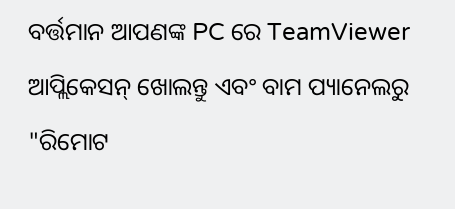ବର୍ତ୍ତମାନ ଆପଣଙ୍କ PC ରେ TeamViewer ଆପ୍ଲିକେସନ୍ ଖୋଲନ୍ତୁ ଏବଂ ବାମ ପ୍ୟାନେଲରୁ "ରିମୋଟ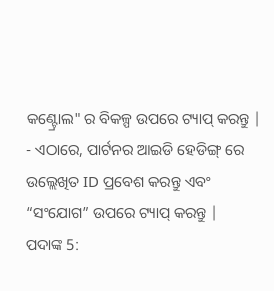କଣ୍ଟ୍ରୋଲ" ର ବିକଳ୍ପ ଉପରେ ଟ୍ୟାପ୍ କରନ୍ତୁ |
- ଏଠାରେ, ପାର୍ଟନର ଆଇଡି ହେଡିଙ୍ଗ୍ ରେ ଉଲ୍ଲେଖିତ ID ପ୍ରବେଶ କରନ୍ତୁ ଏବଂ “ସଂଯୋଗ” ଉପରେ ଟ୍ୟାପ୍ କରନ୍ତୁ |
ପଦାଙ୍କ 5: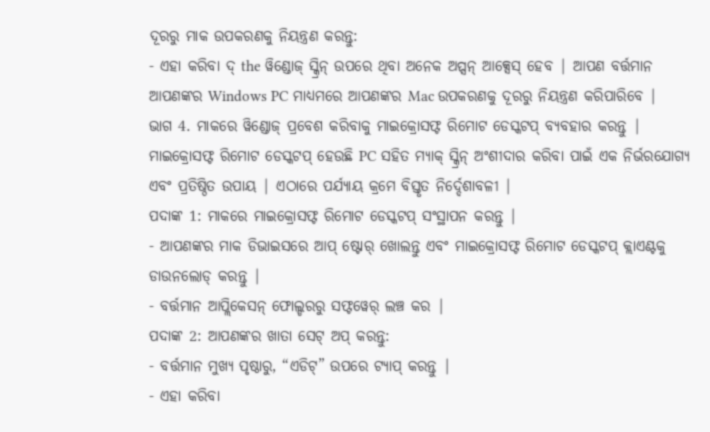ଦୂରରୁ ମାକ ଉପକରଣକୁ ନିୟନ୍ତ୍ରଣ କରନ୍ତୁ:
- ଏହା କରିବା ଦ୍ the ୱିଣ୍ଡୋଜ୍ ସ୍କ୍ରିନ୍ ଉପରେ ଥିବା ଅନେକ ଅପ୍ସନ୍ ଆକ୍ସେସ୍ ହେବ | ଆପଣ ବର୍ତ୍ତମାନ ଆପଣଙ୍କର Windows PC ମାଧ୍ୟମରେ ଆପଣଙ୍କର Mac ଉପକରଣକୁ ଦୂରରୁ ନିୟନ୍ତ୍ରଣ କରିପାରିବେ |
ଭାଗ 4. ମାକରେ ୱିଣ୍ଡୋଜ୍ ପ୍ରବେଶ କରିବାକୁ ମାଇକ୍ରୋସଫ୍ଟ ରିମୋଟ ଡେସ୍କଟପ୍ ବ୍ୟବହାର କରନ୍ତୁ |
ମାଇକ୍ରୋସଫ୍ଟ ରିମୋଟ ଡେସ୍କଟପ୍ ହେଉଛି PC ସହିତ ମ୍ୟାକ୍ ସ୍କ୍ରିନ୍ ଅଂଶୀଦାର କରିବା ପାଇଁ ଏକ ନିର୍ଭରଯୋଗ୍ୟ ଏବଂ ପ୍ରତିଷ୍ଠିତ ଉପାୟ | ଏଠାରେ ପର୍ଯ୍ୟାୟ କ୍ରମେ ବିସ୍ତୃତ ନିର୍ଦ୍ଦେଶାବଳୀ |
ପଦାଙ୍କ 1: ମାକରେ ମାଇକ୍ରୋସଫ୍ଟ ରିମୋଟ ଡେସ୍କଟପ୍ ସଂସ୍ଥାପନ କରନ୍ତୁ |
- ଆପଣଙ୍କର ମାକ ଡିଭାଇସରେ ଆପ୍ ଷ୍ଟୋର୍ ଖୋଲନ୍ତୁ ଏବଂ ମାଇକ୍ରୋସଫ୍ଟ ରିମୋଟ ଡେସ୍କଟପ୍ କ୍ଲାଏଣ୍ଟକୁ ଡାଉନଲୋଡ୍ କରନ୍ତୁ |
- ବର୍ତ୍ତମାନ ଆପ୍ଲିକେସନ୍ ଫୋଲ୍ଡରରୁ ସଫ୍ଟୱେର୍ ଲଞ୍ଚ କର |
ପଦାଙ୍କ 2: ଆପଣଙ୍କର ଖାତା ସେଟ୍ ଅପ୍ କରନ୍ତୁ:
- ବର୍ତ୍ତମାନ ମୁଖ୍ୟ ପୃଷ୍ଠାରୁ, “ଏଡିଟ୍” ଉପରେ ଟ୍ୟାପ୍ କରନ୍ତୁ |
- ଏହା କରିବା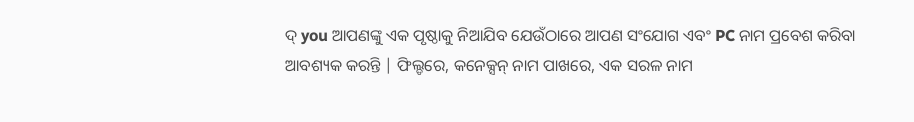ଦ୍ you ଆପଣଙ୍କୁ ଏକ ପୃଷ୍ଠାକୁ ନିଆଯିବ ଯେଉଁଠାରେ ଆପଣ ସଂଯୋଗ ଏବଂ PC ନାମ ପ୍ରବେଶ କରିବା ଆବଶ୍ୟକ କରନ୍ତି | ଫିଲ୍ଡରେ, କନେକ୍ସନ୍ ନାମ ପାଖରେ, ଏକ ସରଳ ନାମ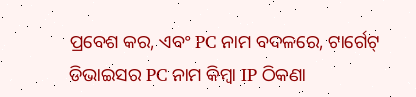ପ୍ରବେଶ କର, ଏବଂ PC ନାମ ବଦଳରେ, ଟାର୍ଗେଟ୍ ଡିଭାଇସର PC ନାମ କିମ୍ବା IP ଠିକଣା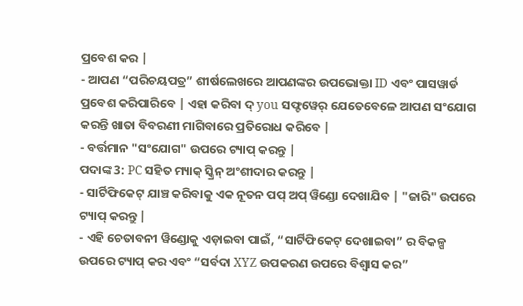ପ୍ରବେଶ କର |
- ଆପଣ “ପରିଚୟପତ୍ର” ଶୀର୍ଷଲେଖରେ ଆପଣଙ୍କର ଉପଭୋକ୍ତା ID ଏବଂ ପାସୱାର୍ଡ ପ୍ରବେଶ କରିପାରିବେ | ଏହା କରିବା ଦ୍ you ସଫ୍ଟୱେର୍ ଯେତେବେଳେ ଆପଣ ସଂଯୋଗ କରନ୍ତି ଖାତା ବିବରଣୀ ମାଗିବାରେ ପ୍ରତିରୋଧ କରିବେ |
- ବର୍ତ୍ତମାନ "ସଂଯୋଗ" ଉପରେ ଟ୍ୟାପ୍ କରନ୍ତୁ |
ପଦାଙ୍କ 3: PC ସହିତ ମ୍ୟାକ୍ ସ୍କ୍ରିନ୍ ଅଂଶୀଦାର କରନ୍ତୁ |
- ସାର୍ଟିଫିକେଟ୍ ଯାଞ୍ଚ କରିବାକୁ ଏକ ନୂତନ ପପ୍ ଅପ୍ ୱିଣ୍ଡୋ ଦେଖାଯିବ | "ଜାରି" ଉପରେ ଟ୍ୟାପ୍ କରନ୍ତୁ |
- ଏହି ଚେତାବନୀ ୱିଣ୍ଡୋକୁ ଏଡ଼ାଇବା ପାଇଁ, “ସାର୍ଟିଫିକେଟ୍ ଦେଖାଇବା” ର ବିକଳ୍ପ ଉପରେ ଟ୍ୟାପ୍ କର ଏବଂ “ସର୍ବଦା XYZ ଉପକରଣ ଉପରେ ବିଶ୍ୱାସ କର”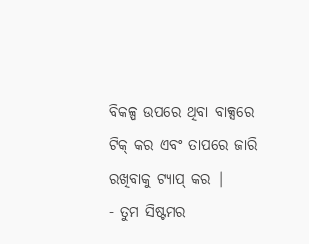ବିକଳ୍ପ ଉପରେ ଥିବା ବାକ୍ସରେ ଟିକ୍ କର ଏବଂ ତାପରେ ଜାରି ରଖିବାକୁ ଟ୍ୟାପ୍ କର |
- ତୁମ ସିଷ୍ଟମର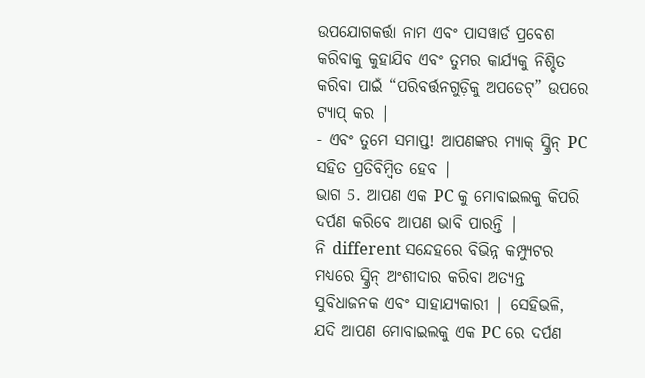ଉପଯୋଗକର୍ତ୍ତା ନାମ ଏବଂ ପାସୱାର୍ଡ ପ୍ରବେଶ କରିବାକୁ କୁହାଯିବ ଏବଂ ତୁମର କାର୍ଯ୍ୟକୁ ନିଶ୍ଚିତ କରିବା ପାଇଁ “ପରିବର୍ତ୍ତନଗୁଡ଼ିକୁ ଅପଡେଟ୍” ଉପରେ ଟ୍ୟାପ୍ କର |
- ଏବଂ ତୁମେ ସମାପ୍ତ! ଆପଣଙ୍କର ମ୍ୟାକ୍ ସ୍କ୍ରିନ୍ PC ସହିତ ପ୍ରତିବିମ୍ବିତ ହେବ |
ଭାଗ 5. ଆପଣ ଏକ PC କୁ ମୋବାଇଲକୁ କିପରି ଦର୍ପଣ କରିବେ ଆପଣ ଭାବି ପାରନ୍ତି |
ନି different ସନ୍ଦେହରେ ବିଭିନ୍ନ କମ୍ପ୍ୟୁଟର ମଧ୍ୟରେ ସ୍କ୍ରିନ୍ ଅଂଶୀଦାର କରିବା ଅତ୍ୟନ୍ତ ସୁବିଧାଜନକ ଏବଂ ସାହାଯ୍ୟକାରୀ | ସେହିଭଳି, ଯଦି ଆପଣ ମୋବାଇଲକୁ ଏକ PC ରେ ଦର୍ପଣ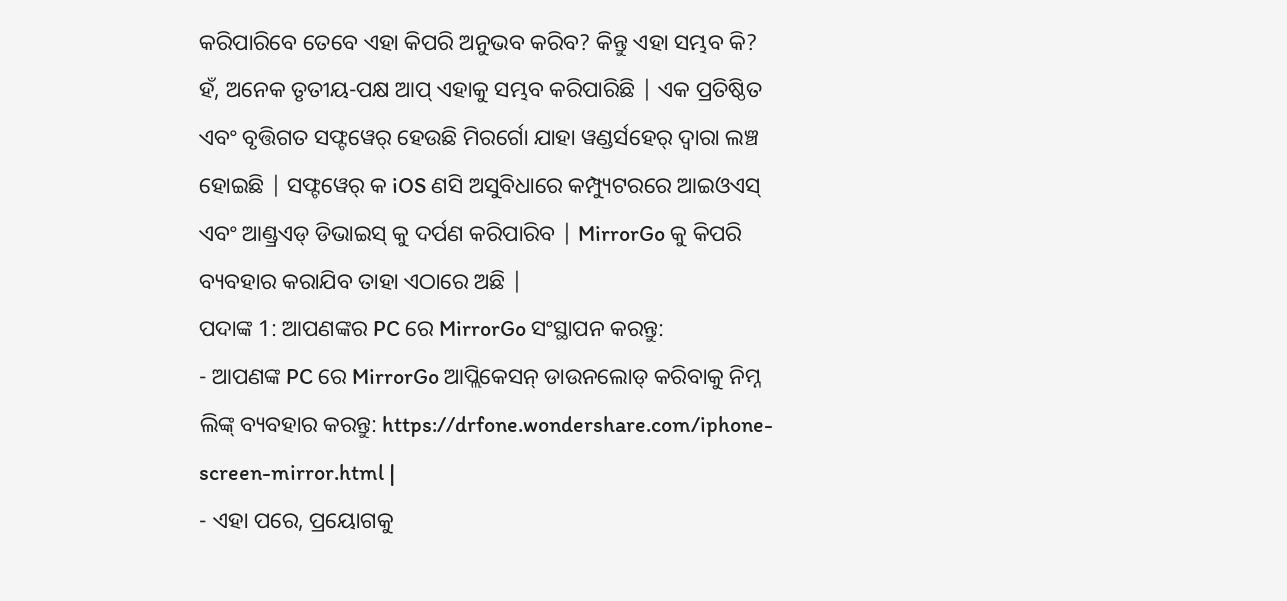କରିପାରିବେ ତେବେ ଏହା କିପରି ଅନୁଭବ କରିବ? କିନ୍ତୁ ଏହା ସମ୍ଭବ କି? ହଁ, ଅନେକ ତୃତୀୟ-ପକ୍ଷ ଆପ୍ ଏହାକୁ ସମ୍ଭବ କରିପାରିଛି | ଏକ ପ୍ରତିଷ୍ଠିତ ଏବଂ ବୃତ୍ତିଗତ ସଫ୍ଟୱେର୍ ହେଉଛି ମିରର୍ଗୋ ଯାହା ୱଣ୍ଡର୍ସହେର୍ ଦ୍ୱାରା ଲଞ୍ଚ ହୋଇଛି | ସଫ୍ଟୱେର୍ କ iOS ଣସି ଅସୁବିଧାରେ କମ୍ପ୍ୟୁଟରରେ ଆଇଓଏସ୍ ଏବଂ ଆଣ୍ଡ୍ରଏଡ୍ ଡିଭାଇସ୍ କୁ ଦର୍ପଣ କରିପାରିବ | MirrorGo କୁ କିପରି ବ୍ୟବହାର କରାଯିବ ତାହା ଏଠାରେ ଅଛି |
ପଦାଙ୍କ 1: ଆପଣଙ୍କର PC ରେ MirrorGo ସଂସ୍ଥାପନ କରନ୍ତୁ:
- ଆପଣଙ୍କ PC ରେ MirrorGo ଆପ୍ଲିକେସନ୍ ଡାଉନଲୋଡ୍ କରିବାକୁ ନିମ୍ନ ଲିଙ୍କ୍ ବ୍ୟବହାର କରନ୍ତୁ: https://drfone.wondershare.com/iphone-screen-mirror.html |
- ଏହା ପରେ, ପ୍ରୟୋଗକୁ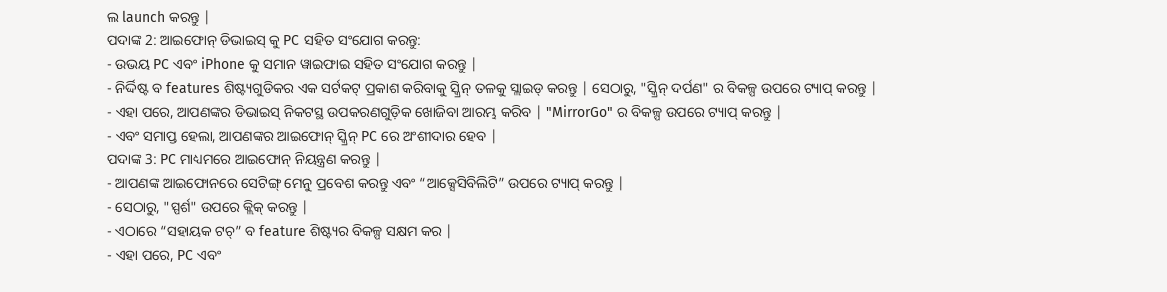ଲ launch କରନ୍ତୁ |
ପଦାଙ୍କ 2: ଆଇଫୋନ୍ ଡିଭାଇସ୍ କୁ PC ସହିତ ସଂଯୋଗ କରନ୍ତୁ:
- ଉଭୟ PC ଏବଂ iPhone କୁ ସମାନ ୱାଇଫାଇ ସହିତ ସଂଯୋଗ କରନ୍ତୁ |
- ନିର୍ଦ୍ଦିଷ୍ଟ ବ features ଶିଷ୍ଟ୍ୟଗୁଡିକର ଏକ ସର୍ଟକଟ୍ ପ୍ରକାଶ କରିବାକୁ ସ୍କ୍ରିନ୍ ତଳକୁ ସ୍ଲାଇଡ୍ କରନ୍ତୁ | ସେଠାରୁ, "ସ୍କ୍ରିନ୍ ଦର୍ପଣ" ର ବିକଳ୍ପ ଉପରେ ଟ୍ୟାପ୍ କରନ୍ତୁ |
- ଏହା ପରେ, ଆପଣଙ୍କର ଡିଭାଇସ୍ ନିକଟସ୍ଥ ଉପକରଣଗୁଡ଼ିକ ଖୋଜିବା ଆରମ୍ଭ କରିବ | "MirrorGo" ର ବିକଳ୍ପ ଉପରେ ଟ୍ୟାପ୍ କରନ୍ତୁ |
- ଏବଂ ସମାପ୍ତ ହେଲା, ଆପଣଙ୍କର ଆଇଫୋନ୍ ସ୍କ୍ରିନ୍ PC ରେ ଅଂଶୀଦାର ହେବ |
ପଦାଙ୍କ 3: PC ମାଧ୍ୟମରେ ଆଇଫୋନ୍ ନିୟନ୍ତ୍ରଣ କରନ୍ତୁ |
- ଆପଣଙ୍କ ଆଇଫୋନରେ ସେଟିଙ୍ଗ୍ ମେନୁ ପ୍ରବେଶ କରନ୍ତୁ ଏବଂ “ଆକ୍ସେସିବିଲିଟି” ଉପରେ ଟ୍ୟାପ୍ କରନ୍ତୁ |
- ସେଠାରୁ, "ସ୍ପର୍ଶ" ଉପରେ କ୍ଲିକ୍ କରନ୍ତୁ |
- ଏଠାରେ “ସହାୟକ ଟଚ୍” ବ feature ଶିଷ୍ଟ୍ୟର ବିକଳ୍ପ ସକ୍ଷମ କର |
- ଏହା ପରେ, PC ଏବଂ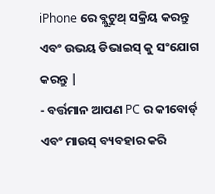iPhone ରେ ବ୍ଲୁଟୁଥ୍ ସକ୍ରିୟ କରନ୍ତୁ ଏବଂ ଉଭୟ ଡିଭାଇସ୍ କୁ ସଂଯୋଗ କରନ୍ତୁ |
- ବର୍ତ୍ତମାନ ଆପଣ PC ର କୀବୋର୍ଡ୍ ଏବଂ ମାଉସ୍ ବ୍ୟବହାର କରି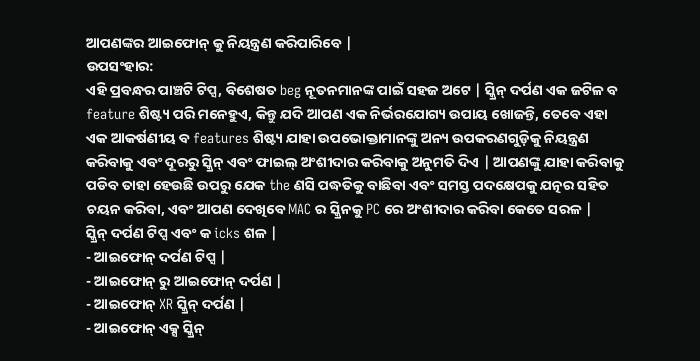ଆପଣଙ୍କର ଆଇଫୋନ୍ କୁ ନିୟନ୍ତ୍ରଣ କରିପାରିବେ |
ଉପସଂହାର:
ଏହି ପ୍ରବନ୍ଧର ପାଞ୍ଚଟି ଟିପ୍ସ, ବିଶେଷତ beg ନୂତନମାନଙ୍କ ପାଇଁ ସହଜ ଅଟେ | ସ୍କ୍ରିନ୍ ଦର୍ପଣ ଏକ ଜଟିଳ ବ feature ଶିଷ୍ଟ୍ୟ ପରି ମନେହୁଏ, କିନ୍ତୁ ଯଦି ଆପଣ ଏକ ନିର୍ଭରଯୋଗ୍ୟ ଉପାୟ ଖୋଜନ୍ତି, ତେବେ ଏହା ଏକ ଆକର୍ଷଣୀୟ ବ features ଶିଷ୍ଟ୍ୟ ଯାହା ଉପଭୋକ୍ତାମାନଙ୍କୁ ଅନ୍ୟ ଉପକରଣଗୁଡ଼ିକୁ ନିୟନ୍ତ୍ରଣ କରିବାକୁ ଏବଂ ଦୂରରୁ ସ୍କ୍ରିନ୍ ଏବଂ ଫାଇଲ୍ ଅଂଶୀଦାର କରିବାକୁ ଅନୁମତି ଦିଏ | ଆପଣଙ୍କୁ ଯାହା କରିବାକୁ ପଡିବ ତାହା ହେଉଛି ଉପରୁ ଯେକ the ଣସି ପଦ୍ଧତିକୁ ବାଛିବା ଏବଂ ସମସ୍ତ ପଦକ୍ଷେପକୁ ଯତ୍ନର ସହିତ ଚୟନ କରିବା, ଏବଂ ଆପଣ ଦେଖିବେ MAC ର ସ୍କ୍ରିନକୁ PC ରେ ଅଂଶୀଦାର କରିବା କେତେ ସରଳ |
ସ୍କ୍ରିନ୍ ଦର୍ପଣ ଟିପ୍ସ ଏବଂ କ icks ଶଳ |
- ଆଇଫୋନ୍ ଦର୍ପଣ ଟିପ୍ସ |
- ଆଇଫୋନ୍ ରୁ ଆଇଫୋନ୍ ଦର୍ପଣ |
- ଆଇଫୋନ୍ XR ସ୍କ୍ରିନ୍ ଦର୍ପଣ |
- ଆଇଫୋନ୍ ଏକ୍ସ ସ୍କ୍ରିନ୍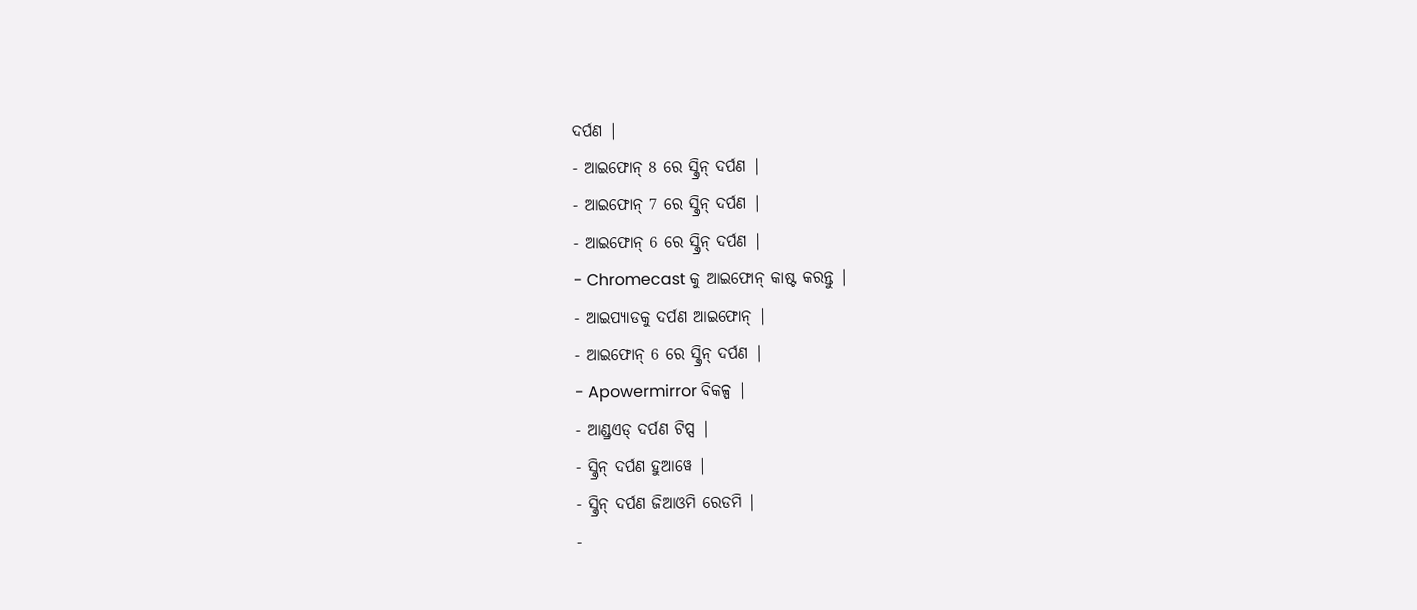ଦର୍ପଣ |
- ଆଇଫୋନ୍ 8 ରେ ସ୍କ୍ରିନ୍ ଦର୍ପଣ |
- ଆଇଫୋନ୍ 7 ରେ ସ୍କ୍ରିନ୍ ଦର୍ପଣ |
- ଆଇଫୋନ୍ 6 ରେ ସ୍କ୍ରିନ୍ ଦର୍ପଣ |
- Chromecast କୁ ଆଇଫୋନ୍ କାଷ୍ଟ କରନ୍ତୁ |
- ଆଇପ୍ୟାଡକୁ ଦର୍ପଣ ଆଇଫୋନ୍ |
- ଆଇଫୋନ୍ 6 ରେ ସ୍କ୍ରିନ୍ ଦର୍ପଣ |
- Apowermirror ବିକଳ୍ପ |
- ଆଣ୍ଡ୍ରଏଡ୍ ଦର୍ପଣ ଟିପ୍ସ |
- ସ୍କ୍ରିନ୍ ଦର୍ପଣ ହୁଆୱେ |
- ସ୍କ୍ରିନ୍ ଦର୍ପଣ ଜିଆଓମି ରେଡମି |
-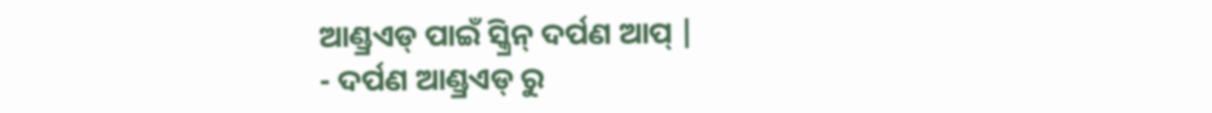ଆଣ୍ଡ୍ରଏଡ୍ ପାଇଁ ସ୍କ୍ରିନ୍ ଦର୍ପଣ ଆପ୍ |
- ଦର୍ପଣ ଆଣ୍ଡ୍ରଏଡ୍ ରୁ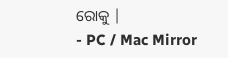ରୋକୁ |
- PC / Mac Mirror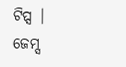ଟିପ୍ସ |
ଜେମ୍ସ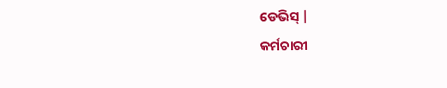ଡେଭିସ୍ |
କର୍ମଚାରୀ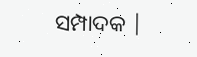ସମ୍ପାଦକ |